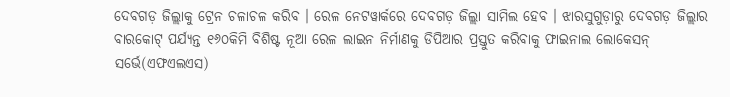ଦେବଗଡ଼ ଜିଲ୍ଲାକୁ ଟ୍ରେନ ଚଳାଚଳ କରିବ । ରେଳ ନେଟୱାର୍କରେ ଦେବଗଡ଼ ଜିଲ୍ଲା ସାମିଲ ହେବ । ଝାରସୁଗୁଡ଼ାରୁ ଦେବଗଡ଼ ଜିଲ୍ଲାର ବାରକୋଟ୍ ପର୍ଯ୍ୟନ୍ତ ୧୬୦କିମି ବିଶିଷ୍ଟ ନୂଆ ରେଳ ଲାଇନ ନିର୍ମାଣକୁ ଡିପିଆର ପ୍ରସ୍ତୁତ କରିବାକୁ ଫାଇନାଲ ଲୋକେସନ୍ ସର୍ଭେ(ଏଫଏଲଏସ)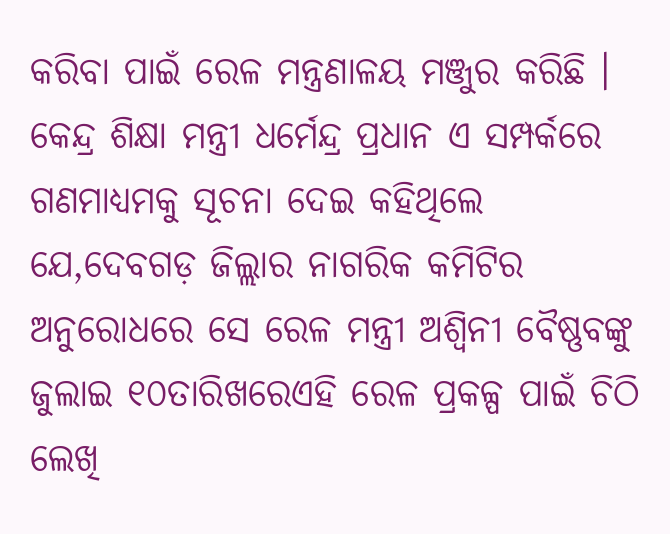କରିବା ପାଇଁ ରେଳ ମନ୍ତ୍ରଣାଳୟ ମଞ୍ଜୁର କରିଛି ।
କେନ୍ଦ୍ର ଶିକ୍ଷା ମନ୍ତ୍ରୀ ଧର୍ମେନ୍ଦ୍ର ପ୍ରଧାନ ଏ ସମ୍ପର୍କରେ ଗଣମାଧ୍ୟମକୁ ସୂଚନା ଦେଇ କହିଥିଲେ ଯେ,ଦେବଗଡ଼ ଜିଲ୍ଲାର ନାଗରିକ କମିଟିର ଅନୁରୋଧରେ ସେ ରେଳ ମନ୍ତ୍ରୀ ଅଶ୍ୱିନୀ ବୈଷ୍ଣବଙ୍କୁ ଜୁଲାଇ ୧୦ତାରିଖରେଏହି ରେଳ ପ୍ରକଳ୍ପ ପାଇଁ ଚିଠି ଲେଖି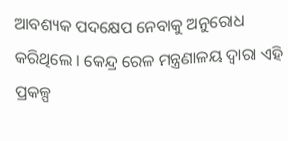ଆବଶ୍ୟକ ପଦକ୍ଷେପ ନେବାକୁ ଅନୁରୋଧ କରିଥିଲେ । କେନ୍ଦ୍ର ରେଳ ମନ୍ତ୍ରଣାଳୟ ଦ୍ୱାରା ଏହି ପ୍ରକଳ୍ପ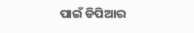ପାଇଁ ଡିପିଆର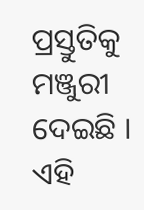ପ୍ରସ୍ତୁତିକୁ ମଞ୍ଜୁରୀ ଦେଇଛି । ଏହି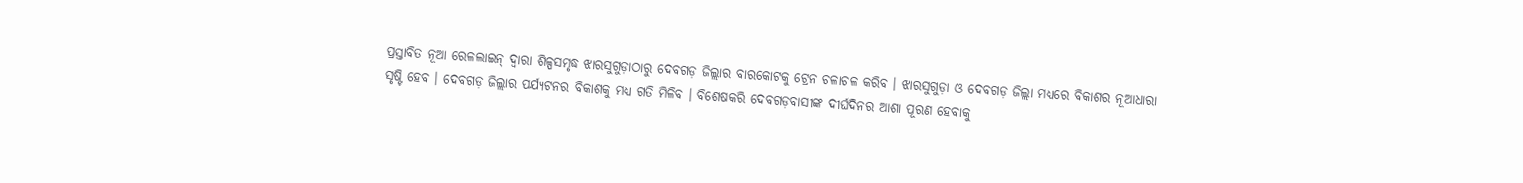ପ୍ରସ୍ତାବିତ ନୂଆ ରେଳଲାଇନ୍ ଦ୍ୱାରା ଶିଳ୍ପସମୃଦ୍ଧ ଝାରସୁଗୁଡ଼ାଠାରୁ ଦେବଗଡ଼ ଜିଲ୍ଲାର ବାରକୋଟକୁ ଟ୍ରେନ ଚଳାଚଳ କରିବ । ଝାରସୁଗୁଡ଼ା ଓ ଦେବଗଡ଼ ଜିଲ୍ଲା ମଧ୍ୟରେ ବିକାଶର ନୂଆଧାରା ସୃଷ୍ଟି ହେବ । ଦେବଗଡ଼ ଜିଲ୍ଲାର ପର୍ଯ୍ୟଟନର ବିକାଶକୁ ମଧ୍ୟ ଗତି ମିଳିବ । ବିଶେଷକରି ଦେବଗଡ଼ବାସୀଙ୍କ ଦୀର୍ଘଦିନର ଆଶା ପୂରଣ ହେବାକୁ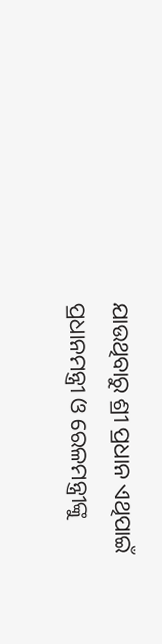ଯାଉଥିବାରୁ ଶ୍ରୀ ପ୍ରଧାନ ଏଥିପାଇଁ ପ୍ରଧାନମନ୍ତ୍ରୀ ଓ ରେଳମନ୍ତ୍ରୀଙ୍କୁ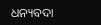ଧନ୍ୟବଦା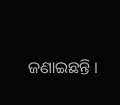ଜଣାଇଛନ୍ତି ।